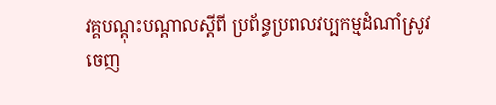វគ្គបណ្តុះបណ្តាលស្តីពី ប្រព័ន្ធប្រពលវប្បកម្មដំណាំស្រូវ
ចេញ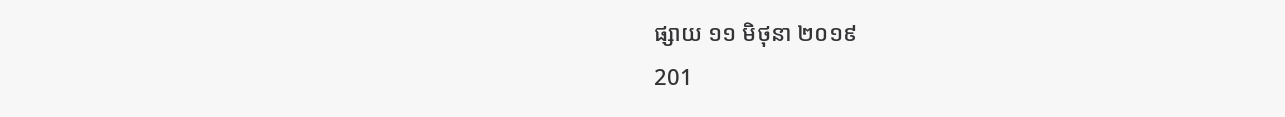ផ្សាយ ១១ មិថុនា ២០១៩
201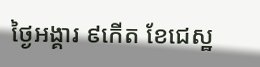ថ្ងៃអង្គារ ៩កើត ខែជេស្ឋ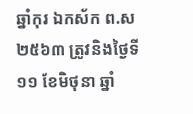ឆ្នាំកុរ ឯកស័ក ព.ស២៥៦៣ ត្រូវនិងថ្ងៃទី១១ ខែមិថុនា ឆ្នាំ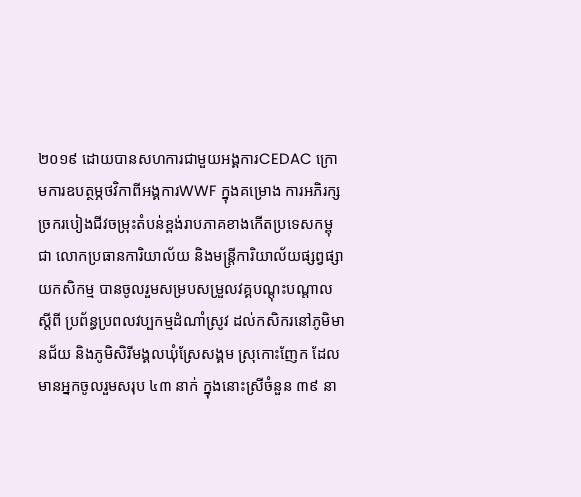២០១៩ ដោយបានសហការជាមួយអង្គការCEDAC ក្រោមការឧបត្ថម្ភថវិកាពីអង្គការWWF ក្នុងគម្រោង ការអភិរក្សច្រករបៀងជីវចម្រុះតំបន់ខ្ពង់រាបភាគខាងកើតប្រទេសកម្ពុជា លោកប្រធានការិយាល័យ និងមន្ត្រីការិយាល័យផ្សព្វផ្សាយកសិកម្ម បានចូលរួមសម្របសម្រួលវគ្គបណ្តុះបណ្តាលស្តីពី ប្រព័ន្ធប្រពលវប្បកម្មដំណាំស្រូវ ដល់កសិករនៅភូមិមានជ័យ និងភូមិសិរីមង្គលឃុំស្រែសង្គម ស្រុកោះញែក ដែលមានអ្នកចូលរួមសរុប ៤៣ នាក់ ក្នុងនោះស្រីចំនួន ៣៩ នា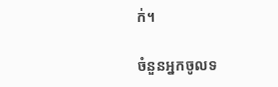ក់។

ចំនួនអ្នកចូលទ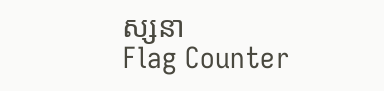ស្សនា
Flag Counter